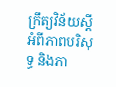ក្រឹត្យវិន័យស្តីអំពីភាពបរិសុទ្ធ និងភា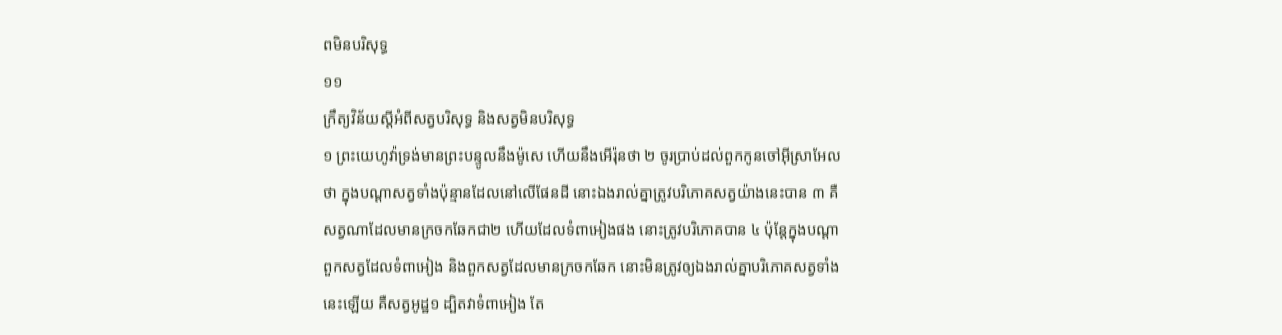ពមិនបរិសុទ្ធ
១១
ក្រឹត្យវិន័យស្តីអំពីសត្វបរិសុទ្ធ និងសត្វមិនបរិសុទ្ធ
១ ព្រះយេហូវ៉ាទ្រង់មានព្រះបន្ទូលនឹងម៉ូសេ ហើយនឹងអើរ៉ុនថា ២ ចូរប្រាប់ដល់ពួកកូនចៅអ៊ីស្រាអែលថា ក្នុងបណ្តាសត្វទាំងប៉ុន្មានដែលនៅលើផែនដី នោះឯងរាល់គ្នាត្រូវបរិភោគសត្វយ៉ាងនេះបាន ៣ គឺសត្វណាដែលមានក្រចកឆែកជា២ ហើយដែលទំពាអៀងផង នោះត្រូវបរិភោគបាន ៤ ប៉ុន្តែក្នុងបណ្តាពួកសត្វដែលទំពាអៀង និងពួកសត្វដែលមានក្រចកឆែក នោះមិនត្រូវឲ្យឯងរាល់គ្នាបរិភោគសត្វទាំងនេះឡើយ គឺសត្វអូដ្ឋ១ ដ្បិតវាទំពាអៀង តែ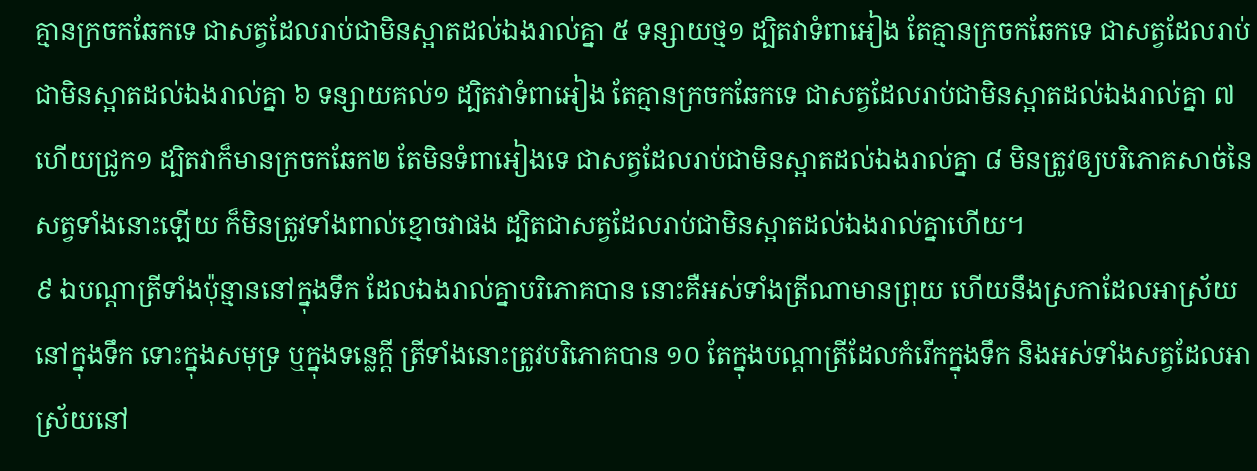គ្មានក្រចកឆែកទេ ជាសត្វដែលរាប់ជាមិនស្អាតដល់ឯងរាល់គ្នា ៥ ទន្សាយថ្ម១ ដ្បិតវាទំពាអៀង តែគ្មានក្រចកឆែកទេ ជាសត្វដែលរាប់ជាមិនស្អាតដល់ឯងរាល់គ្នា ៦ ទន្សាយគល់១ ដ្បិតវាទំពាអៀង តែគ្មានក្រចកឆែកទេ ជាសត្វដែលរាប់ជាមិនស្អាតដល់ឯងរាល់គ្នា ៧ ហើយជ្រូក១ ដ្បិតវាក៏មានក្រចកឆែក២ តែមិនទំពាអៀងទេ ជាសត្វដែលរាប់ជាមិនស្អាតដល់ឯងរាល់គ្នា ៨ មិនត្រូវឲ្យបរិភោគសាច់នៃសត្វទាំងនោះឡើយ ក៏មិនត្រូវទាំងពាល់ខ្មោចវាផង ដ្បិតជាសត្វដែលរាប់ជាមិនស្អាតដល់ឯងរាល់គ្នាហើយ។
៩ ឯបណ្តាត្រីទាំងប៉ុន្មាននៅក្នុងទឹក ដែលឯងរាល់គ្នាបរិភោគបាន នោះគឺអស់ទាំងត្រីណាមានព្រុយ ហើយនឹងស្រកាដែលអាស្រ័យនៅក្នុងទឹក ទោះក្នុងសមុទ្រ ឬក្នុងទន្លេក្តី ត្រីទាំងនោះត្រូវបរិភោគបាន ១០ តែក្នុងបណ្តាត្រីដែលកំរើកក្នុងទឹក និងអស់ទាំងសត្វដែលអាស្រ័យនៅ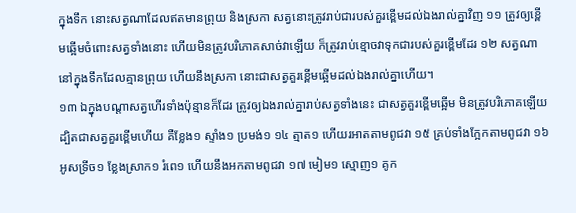ក្នុងទឹក នោះសត្វណាដែលឥតមានព្រុយ និងស្រកា សត្វនោះត្រូវរាប់ជារបស់គួរខ្ពើមដល់ឯងរាល់គ្នាវិញ ១១ ត្រូវឲ្យខ្ពើមឆ្អើមចំពោះសត្វទាំងនោះ ហើយមិនត្រូវបរិភោគសាច់វាឡើយ ក៏ត្រូវរាប់ខ្មោចវាទុកជារបស់គួរខ្ពើមដែរ ១២ សត្វណានៅក្នុងទឹកដែលគ្មានព្រុយ ហើយនឹងស្រកា នោះជាសត្វគួរខ្ពើមឆ្អើមដល់ឯងរាល់គ្នាហើយ។
១៣ ឯក្នុងបណ្តាសត្វហើរទាំងប៉ុន្មានក៏ដែរ ត្រូវឲ្យឯងរាល់គ្នារាប់សត្វទាំងនេះ ជាសត្វគួរខ្ពើមឆ្អើម មិនត្រូវបរិភោគឡើយ ដ្បិតជាសត្វគួរខ្ពើមហើយ គឺខ្លែង១ ស្ទាំង១ ប្រមង់១ ១៤ ត្មាត១ ហើយរអាតតាមពូជវា ១៥ គ្រប់ទាំងក្អែកតាមពូជវា ១៦ អូសទ្រីច១ ខ្លែងស្រាក១ រំពេ១ ហើយនឹងអកតាមពូជវា ១៧ មៀម១ ស្មោញ១ គូក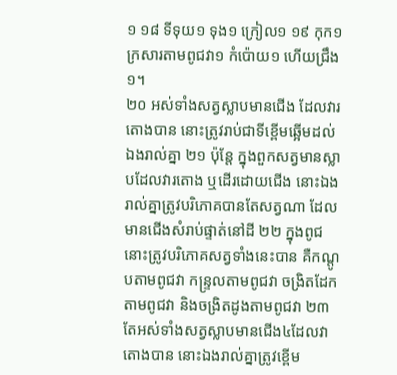១ ១៨ ទីទុយ១ ទុង១ ក្រៀល១ ១៩ កុក១ ក្រសារតាមពូជវា១ កំប៉ោយ១ ហើយជ្រឹង១។
២០ អស់ទាំងសត្វស្លាបមានជើង ដែលវារតោងបាន នោះត្រូវរាប់ជាទីខ្ពើមឆ្អើមដល់ឯងរាល់គ្នា ២១ ប៉ុន្តែ ក្នុងពួកសត្វមានស្លាបដែលវារតោង ឬដើរដោយជើង នោះឯងរាល់គ្នាត្រូវបរិភោគបានតែសត្វណា ដែលមានជើងសំរាប់ផ្ទាត់នៅដី ២២ ក្នុងពូជនោះត្រូវបរិភោគសត្វទាំងនេះបាន គឺកណ្តូបតាមពូជវា កន្ទ្រលតាមពូជវា ចង្រិតដែកតាមពូជវា និងចង្រិតដូងតាមពូជវា ២៣ តែអស់ទាំងសត្វស្លាបមានជើង៤ដែលវាតោងបាន នោះឯងរាល់គ្នាត្រូវខ្ពើម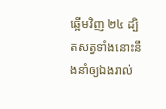ឆ្អើមវិញ ២៤ ដ្បិតសត្វទាំងនោះនឹងនាំឲ្យឯងរាល់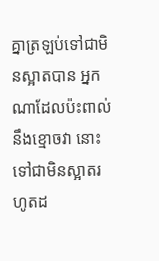គ្នាត្រឡប់ទៅជាមិនស្អាតបាន អ្នកណាដែលប៉ះពាល់នឹងខ្មោចវា នោះទៅជាមិនស្អាតរហូតដ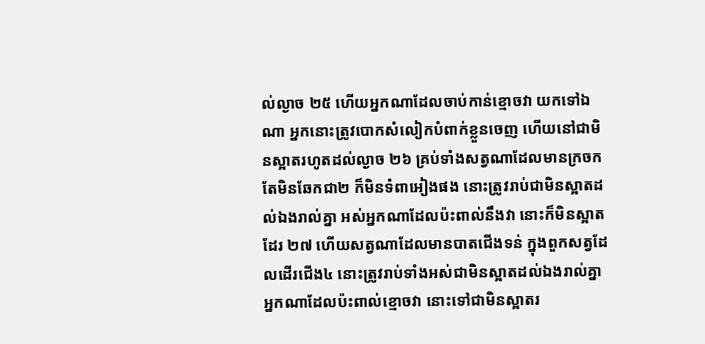ល់ល្ងាច ២៥ ហើយអ្នកណាដែលចាប់កាន់ខ្មោចវា យកទៅឯណា អ្នកនោះត្រូវបោកសំលៀកបំពាក់ខ្លួនចេញ ហើយនៅជាមិនស្អាតរហូតដល់ល្ងាច ២៦ គ្រប់ទាំងសត្វណាដែលមានក្រចក តែមិនឆែកជា២ ក៏មិនទំពាអៀងផង នោះត្រូវរាប់ជាមិនស្អាតដល់ឯងរាល់គ្នា អស់អ្នកណាដែលប៉ះពាល់នឹងវា នោះក៏មិនស្អាតដែរ ២៧ ហើយសត្វណាដែលមានបាតជើងទន់ ក្នុងពួកសត្វដែលដើរជើង៤ នោះត្រូវរាប់ទាំងអស់ជាមិនស្អាតដល់ឯងរាល់គ្នា អ្នកណាដែលប៉ះពាល់ខ្មោចវា នោះទៅជាមិនស្អាតរ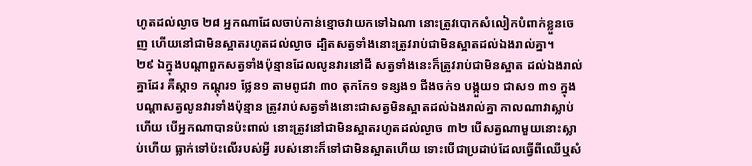ហូតដល់ល្ងាច ២៨ អ្នកណាដែលចាប់កាន់ខ្មោចវាយកទៅឯណា នោះត្រូវបោកសំលៀកបំពាក់ខ្លួនចេញ ហើយនៅជាមិនស្អាតរហូតដល់ល្ងាច ដ្បិតសត្វទាំងនោះត្រូវរាប់ជាមិនស្អាតដល់ឯងរាល់គ្នា។
២៩ ឯក្នុងបណ្តាពួកសត្វទាំងប៉ុន្មានដែលលូនវារនៅដី សត្វទាំងនេះក៏ត្រូវរាប់ជាមិនស្អាត ដល់ឯងរាល់គ្នាដែរ គឺស្កា១ កណ្តុរ១ ថ្លែន១ តាមពូជវា ៣០ តុកកែ១ ទន្សង១ ជីងចក់១ បង្កួយ១ ជាស១ ៣១ ក្នុងបណ្តាសត្វលូនវារទាំងប៉ុន្មាន ត្រូវរាប់សត្វទាំងនោះជាសត្វមិនស្អាតដល់ឯងរាល់គ្នា កាលណាវាស្លាប់ហើយ បើអ្នកណាបានប៉ះពាល់ នោះត្រូវនៅជាមិនស្អាតរហូតដល់ល្ងាច ៣២ បើសត្វណាមួយនោះស្លាប់ហើយ ធ្លាក់ទៅប៉ះលើរបស់អ្វី របស់នោះក៏ទៅជាមិនស្អាតហើយ ទោះបើជាប្រដាប់ដែលធ្វើពីឈើឬសំ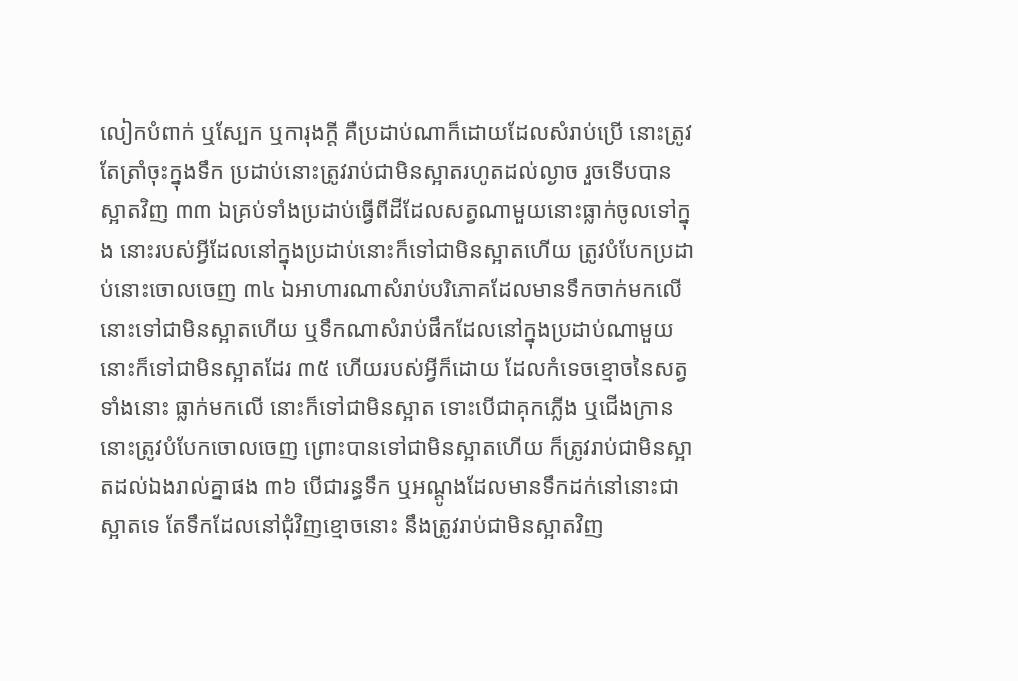លៀកបំពាក់ ឬស្បែក ឬការុងក្តី គឺប្រដាប់ណាក៏ដោយដែលសំរាប់ប្រើ នោះត្រូវតែត្រាំចុះក្នុងទឹក ប្រដាប់នោះត្រូវរាប់ជាមិនស្អាតរហូតដល់ល្ងាច រួចទើបបានស្អាតវិញ ៣៣ ឯគ្រប់ទាំងប្រដាប់ធ្វើពីដីដែលសត្វណាមួយនោះធ្លាក់ចូលទៅក្នុង នោះរបស់អ្វីដែលនៅក្នុងប្រដាប់នោះក៏ទៅជាមិនស្អាតហើយ ត្រូវបំបែកប្រដាប់នោះចោលចេញ ៣៤ ឯអាហារណាសំរាប់បរិភោគដែលមានទឹកចាក់មកលើ នោះទៅជាមិនស្អាតហើយ ឬទឹកណាសំរាប់ផឹកដែលនៅក្នុងប្រដាប់ណាមួយ នោះក៏ទៅជាមិនស្អាតដែរ ៣៥ ហើយរបស់អ្វីក៏ដោយ ដែលកំទេចខ្មោចនៃសត្វទាំងនោះ ធ្លាក់មកលើ នោះក៏ទៅជាមិនស្អាត ទោះបើជាគុកភ្លើង ឬជើងក្រាន នោះត្រូវបំបែកចោលចេញ ព្រោះបានទៅជាមិនស្អាតហើយ ក៏ត្រូវរាប់ជាមិនស្អាតដល់ឯងរាល់គ្នាផង ៣៦ បើជារន្ធទឹក ឬអណ្តូងដែលមានទឹកដក់នៅនោះជាស្អាតទេ តែទឹកដែលនៅជុំវិញខ្មោចនោះ នឹងត្រូវរាប់ជាមិនស្អាតវិញ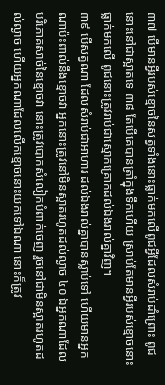៣៧ បើមានអ្វីរបស់ខ្មោចនៃសត្វទាំងនោះធ្លាក់មកលើពូជអ្វីដែលសំរាប់ដាំព្រោះ ពូជនោះនៅជាស្អាតទេ ៣៨ តែបើគេបានត្រាំក្នុងទឹកហើយ ស្រាប់តែមានអ្វីរបស់ខ្មោចនោះធ្លាក់មកលើ ពូជនោះត្រូវរាប់ជាស្មោកគ្រោកដល់ឯងរាល់គ្នាវិញ។
៣៩ បើសត្វណា ដែលសំរាប់ជាអាហារ ដល់ឯងរាល់គ្នាបានស្លាប់ទៅ ហើយមានអ្នកណាប៉ះពាល់នឹងខ្មោចវា អ្នកនោះត្រូវនៅមិនស្អាតរហូតដល់ល្ងាច ៤០ ឯអ្នកណាដែលបរិភោគសាច់នៃខ្មោចវា នោះត្រូវបោកសំលៀកបំពាក់ចេញ រួចនៅជាមិនស្អាតរហូតដល់ល្ងាច ហើយអ្នកណាដែលលើកខ្មោចនោះយកទៅឯណា នោះក៏ត្រូវ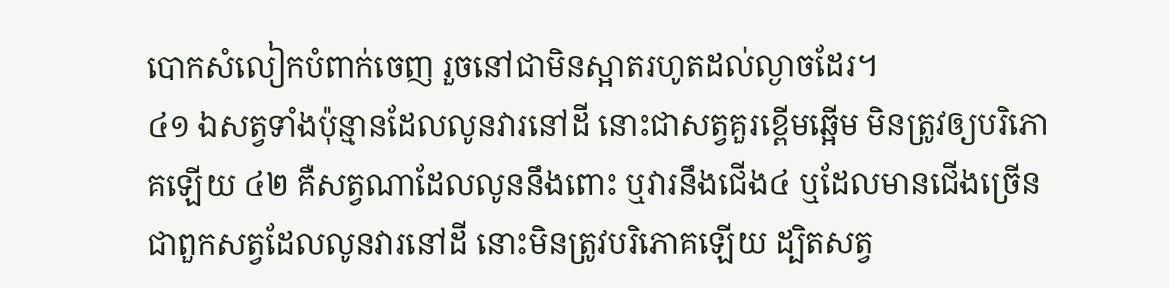បោកសំលៀកបំពាក់ចេញ រួចនៅជាមិនស្អាតរហូតដល់ល្ងាចដែរ។
៤១ ឯសត្វទាំងប៉ុន្មានដែលលូនវារនៅដី នោះជាសត្វគួរខ្ពើមឆ្អើម មិនត្រូវឲ្យបរិភោគឡើយ ៤២ គឺសត្វណាដែលលូននឹងពោះ ឬវារនឹងជើង៤ ឬដែលមានជើងច្រើនជាពួកសត្វដែលលូនវារនៅដី នោះមិនត្រូវបរិភោគឡើយ ដ្បិតសត្វ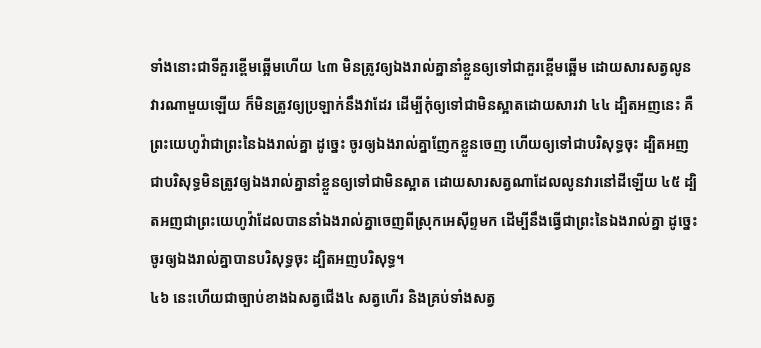ទាំងនោះជាទីគួរខ្ពើមឆ្អើមហើយ ៤៣ មិនត្រូវឲ្យឯងរាល់គ្នានាំខ្លួនឲ្យទៅជាគួរខ្ពើមឆ្អើម ដោយសារសត្វលូនវារណាមួយឡើយ ក៏មិនត្រូវឲ្យប្រឡាក់នឹងវាដែរ ដើម្បីកុំឲ្យទៅជាមិនស្អាតដោយសារវា ៤៤ ដ្បិតអញនេះ គឺព្រះយេហូវ៉ាជាព្រះនៃឯងរាល់គ្នា ដូច្នេះ ចូរឲ្យឯងរាល់គ្នាញែកខ្លួនចេញ ហើយឲ្យទៅជាបរិសុទ្ធចុះ ដ្បិតអញជាបរិសុទ្ធមិនត្រូវឲ្យឯងរាល់គ្នានាំខ្លួនឲ្យទៅជាមិនស្អាត ដោយសារសត្វណាដែលលូនវារនៅដីឡើយ ៤៥ ដ្បិតអញជាព្រះយេហូវ៉ាដែលបាននាំឯងរាល់គ្នាចេញពីស្រុកអេស៊ីព្ទមក ដើម្បីនឹងធ្វើជាព្រះនៃឯងរាល់គ្នា ដូច្នេះ ចូរឲ្យឯងរាល់គ្នាបានបរិសុទ្ធចុះ ដ្បិតអញបរិសុទ្ធ។
៤៦ នេះហើយជាច្បាប់ខាងឯសត្វជើង៤ សត្វហើរ និងគ្រប់ទាំងសត្វ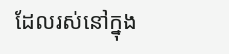ដែលរស់នៅក្នុង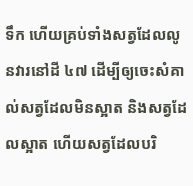ទឹក ហើយគ្រប់ទាំងសត្វដែលលូនវារនៅដី ៤៧ ដើម្បីឲ្យចេះសំគាល់សត្វដែលមិនស្អាត និងសត្វដែលស្អាត ហើយសត្វដែលបរិ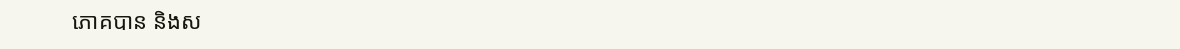ភោគបាន និងស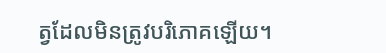ត្វដែលមិនត្រូវបរិភោគឡើយ។